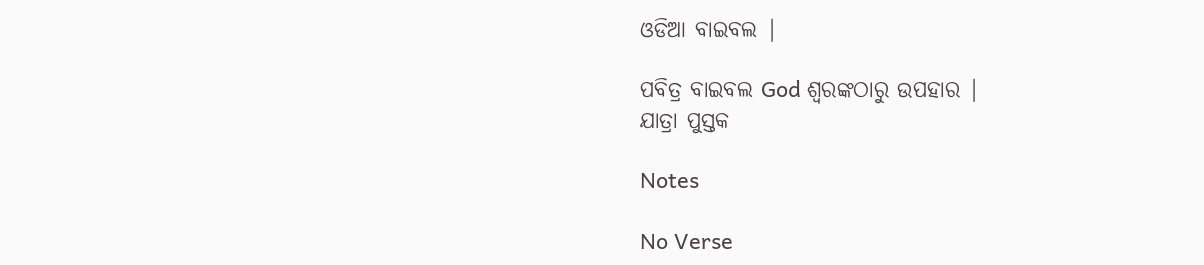ଓଡିଆ ବାଇବଲ |

ପବିତ୍ର ବାଇବଲ God ଶ୍ବରଙ୍କଠାରୁ ଉପହାର |
ଯାତ୍ରା ପୁସ୍ତକ

Notes

No Verse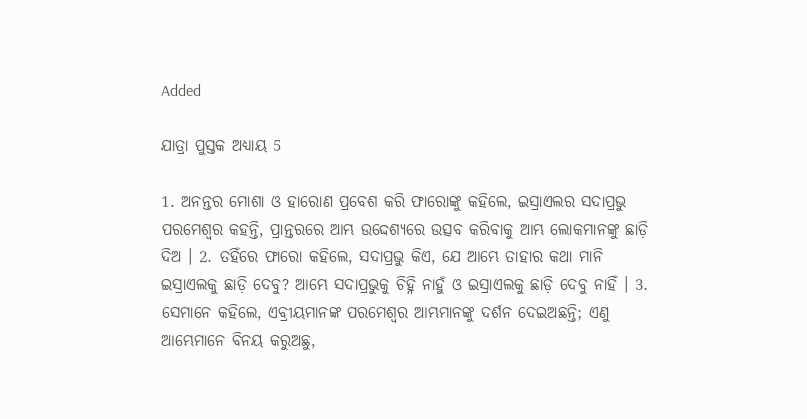Added

ଯାତ୍ରା ପୁସ୍ତକ ଅଧ୍ୟାୟ 5

1. ଅନନ୍ତର ମୋଶା ଓ ହାରୋଣ ପ୍ରବେଶ କରି ଫାରୋଙ୍କୁ କହିଲେ, ଇସ୍ରାଏଲର ସଦାପ୍ରଭୁ ପରମେଶ୍ଵର କହନ୍ତି, ପ୍ରାନ୍ତରରେ ଆମ୍ଭ ଉଦ୍ଦେଶ୍ୟରେ ଉତ୍ସବ କରିବାକୁ ଆମ୍ଭ ଲୋକମାନଙ୍କୁ ଛାଡ଼ି ଦିଅ । 2. ତହିଁରେ ଫାରୋ କହିଲେ, ସଦାପ୍ରଭୁ କିଏ, ଯେ ଆମ୍ଭେ ତାହାର କଥା ମାନି ଇସ୍ରାଏଲକୁ ଛାଡ଼ି ଦେବୁ? ଆମ୍ଭେ ସଦାପ୍ରଭୁକୁ ଚିହ୍ନି ନାହୁଁ ଓ ଇସ୍ରାଏଲକୁ ଛାଡ଼ି ଦେବୁ ନାହିଁ । 3. ସେମାନେ କହିଲେ, ଏବ୍ରୀୟମାନଙ୍କ ପରମେଶ୍ଵର ଆମ୍ଭମାନଙ୍କୁ ଦର୍ଶନ ଦେଇଅଛନ୍ତି; ଏଣୁ ଆମ୍ଭେମାନେ ବିନୟ କରୁଅଛୁ,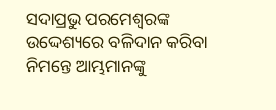ସଦାପ୍ରଭୁ ପରମେଶ୍ଵରଙ୍କ ଉଦ୍ଦେଶ୍ୟରେ ବଳିଦାନ କରିବା ନିମନ୍ତେ ଆମ୍ଭମାନଙ୍କୁ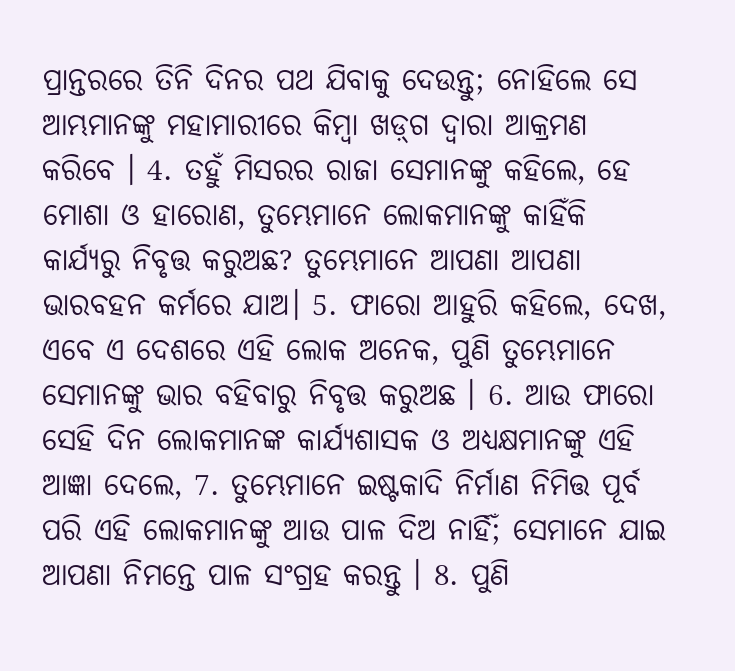ପ୍ରାନ୍ତରରେ ତିନି ଦିନର ପଥ ଯିବାକୁ ଦେଉନ୍ତୁ; ନୋହିଲେ ସେ ଆମ୍ଭମାନଙ୍କୁ ମହାମାରୀରେ କିମ୍ଵା ଖଡ଼୍‍ଗ ଦ୍ଵାରା ଆକ୍ରମଣ କରିବେ । 4. ତହୁଁ ମିସରର ରାଜା ସେମାନଙ୍କୁ କହିଲେ, ହେ ମୋଶା ଓ ହାରୋଣ, ତୁମ୍ଭେମାନେ ଲୋକମାନଙ୍କୁ କାହିଁକି କାର୍ଯ୍ୟରୁ ନିବୃତ୍ତ କରୁଅଛ? ତୁମ୍ଭେମାନେ ଆପଣା ଆପଣା ଭାରବହନ କର୍ମରେ ଯାଅ। 5. ଫାରୋ ଆହୁରି କହିଲେ, ଦେଖ, ଏବେ ଏ ଦେଶରେ ଏହି ଲୋକ ଅନେକ, ପୁଣି ତୁମ୍ଭେମାନେ ସେମାନଙ୍କୁ ଭାର ବହିବାରୁ ନିବୃତ୍ତ କରୁଅଛ । 6. ଆଉ ଫାରୋ ସେହି ଦିନ ଲୋକମାନଙ୍କ କାର୍ଯ୍ୟଶାସକ ଓ ଅଧ୍ୟକ୍ଷମାନଙ୍କୁ ଏହି ଆଜ୍ଞା ଦେଲେ, 7. ତୁମ୍ଭେମାନେ ଇଷ୍ଟକାଦି ନିର୍ମାଣ ନିମିତ୍ତ ପୂର୍ବ ପରି ଏହି ଲୋକମାନଙ୍କୁ ଆଉ ପାଳ ଦିଅ ନାର୍ହିଁ; ସେମାନେ ଯାଇ ଆପଣା ନିମନ୍ତେ ପାଳ ସଂଗ୍ରହ କରନ୍ତୁ । 8. ପୁଣି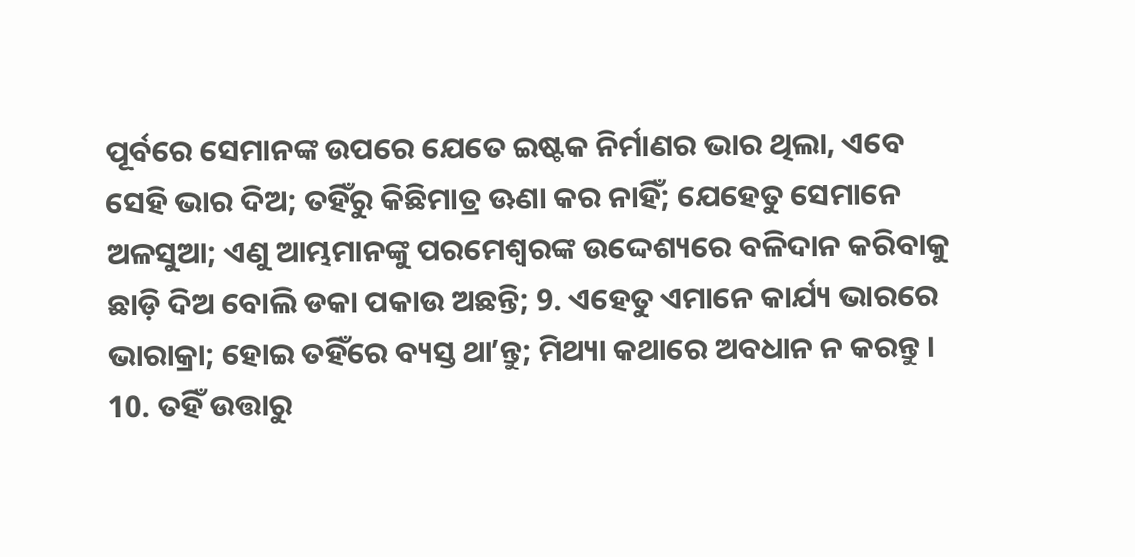ପୂର୍ବରେ ସେମାନଙ୍କ ଉପରେ ଯେତେ ଇଷ୍ଟକ ନିର୍ମାଣର ଭାର ଥିଲା, ଏବେ ସେହି ଭାର ଦିଅ; ତହିଁରୁ କିଛିମାତ୍ର ଊଣା କର ନାହିଁ; ଯେହେତୁ ସେମାନେ ଅଳସୁଆ; ଏଣୁ ଆମ୍ଭମାନଙ୍କୁ ପରମେଶ୍ଵରଙ୍କ ଉଦ୍ଦେଶ୍ୟରେ ବଳିଦାନ କରିବାକୁ ଛାଡ଼ି ଦିଅ ବୋଲି ଡକା ପକାଉ ଅଛନ୍ତି; 9. ଏହେତୁ ଏମାନେ କାର୍ଯ୍ୟ ଭାରରେ ଭାରାକ୍ରା; ହୋଇ ତହିଁରେ ବ୍ୟସ୍ତ ଥାʼନ୍ତୁ; ମିଥ୍ୟା କଥାରେ ଅବଧାନ ନ କରନ୍ତୁ । 10. ତହିଁ ଉତ୍ତାରୁ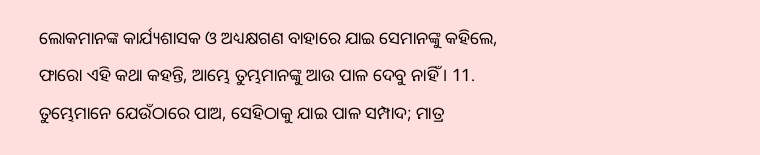ଲୋକମାନଙ୍କ କାର୍ଯ୍ୟଶାସକ ଓ ଅଧ୍ୟକ୍ଷଗଣ ବାହାରେ ଯାଇ ସେମାନଙ୍କୁ କହିଲେ, ଫାରୋ ଏହି କଥା କହନ୍ତି, ଆମ୍ଭେ ତୁମ୍ଭମାନଙ୍କୁ ଆଉ ପାଳ ଦେବୁ ନାହିଁ । 11. ତୁମ୍ଭେମାନେ ଯେଉଁଠାରେ ପାଅ, ସେହିଠାକୁ ଯାଇ ପାଳ ସମ୍ପାଦ; ମାତ୍ର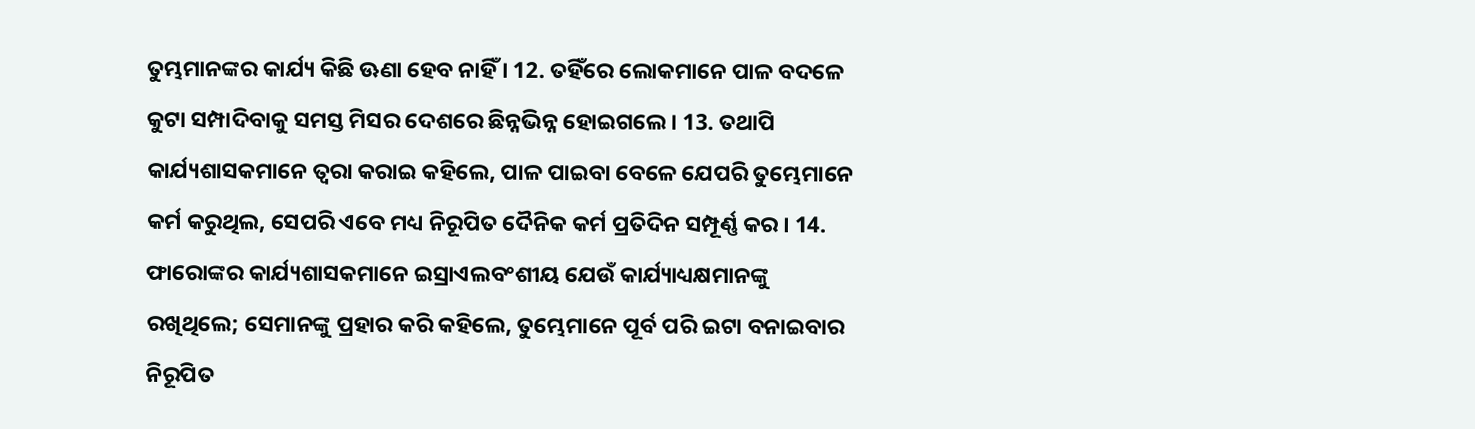ତୁମ୍ଭମାନଙ୍କର କାର୍ଯ୍ୟ କିଛି ଊଣା ହେବ ନାହିଁ । 12. ତହିଁରେ ଲୋକମାନେ ପାଳ ବଦଳେ କୁଟା ସମ୍ପାଦିବାକୁ ସମସ୍ତ ମିସର ଦେଶରେ ଛିନ୍ନଭିନ୍ନ ହୋଇଗଲେ । 13. ତଥାପି କାର୍ଯ୍ୟଶାସକମାନେ ତ୍ଵରା କରାଇ କହିଲେ, ପାଳ ପାଇବା ବେଳେ ଯେପରି ତୁମ୍ଭେମାନେ କର୍ମ କରୁଥିଲ, ସେପରି ଏବେ ମଧ୍ୟ ନିରୂପିତ ଦୈନିକ କର୍ମ ପ୍ରତିଦିନ ସମ୍ପୂର୍ଣ୍ଣ କର । 14. ଫାରୋଙ୍କର କାର୍ଯ୍ୟଶାସକମାନେ ଇସ୍ରାଏଲବଂଶୀୟ ଯେଉଁ କାର୍ଯ୍ୟାଧ୍ୟକ୍ଷମାନଙ୍କୁ ରଖିଥିଲେ; ସେମାନଙ୍କୁ ପ୍ରହାର କରି କହିଲେ, ତୁମ୍ଭେମାନେ ପୂର୍ବ ପରି ଇଟା ବନାଇବାର ନିରୂପିତ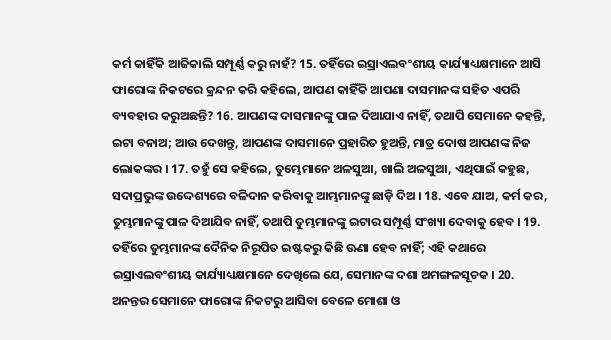କର୍ମ କାହିଁକି ଆଜିକାଲି ସମ୍ପୂର୍ଣ୍ଣ କରୁ ନାହଁ? 15. ତହିଁରେ ଇସ୍ରାଏଲବଂଶୀୟ କାର୍ଯ୍ୟାଧ୍ୟକ୍ଷମାନେ ଆସି ଫାରୋଙ୍କ ନିକଟରେ କ୍ରନ୍ଦନ କରି କହିଲେ, ଆପଣ କାହିଁକି ଆପଣା ଦାସମାନଙ୍କ ସହିତ ଏପରି ବ୍ୟବହାର କରୁଅଛନ୍ତି? 16. ଆପଣଙ୍କ ଦାସମାନଙ୍କୁ ପାଳ ଦିଆଯାଏ ନାହିଁ, ତଥାପି ସେମାନେ କହନ୍ତି, ଇଟା ବନାଅ; ଆଉ ଦେଖନ୍ତୁ, ଆପଣଙ୍କ ଦାସମାନେ ପ୍ରହାରିତ ହୁଅନ୍ତି, ମାତ୍ର ଦୋଷ ଆପଣଙ୍କ ନିଜ ଲୋକଙ୍କର । 17. ତହୁଁ ସେ କହିଲେ, ତୁମ୍ଭେମାନେ ଅଳସୁଆ, ଖାଲି ଅଳସୁଆ, ଏଥିପାଇଁ କହୁଛ, ସଦାପ୍ରଭୁଙ୍କ ଉଦ୍ଦେଶ୍ୟରେ ବଳିଦାନ କରିବାକୁ ଆମ୍ଭମାନଙ୍କୁ ଛାଡ଼ି ଦିଅ । 18. ଏବେ ଯାଅ, କର୍ମ କର, ତୁମ୍ଭମାନଙ୍କୁ ପାଳ ଦିଆଯିବ ନାହିଁ, ତଥାପି ତୁମ୍ଭମାନଙ୍କୁ ଇଟାର ସମ୍ପୂର୍ଣ୍ଣ ସଂଖ୍ୟା ଦେବାକୁ ହେବ । 19. ତହିଁରେ ତୁମ୍ଭମାନଙ୍କ ଦୈନିକ ନିରୂପିତ ଇଷ୍ଟକରୁ କିଛି ଊଣା ହେବ ନାହିଁ; ଏହି କଥାରେ ଇସ୍ରାଏଲବଂଶୀୟ କାର୍ଯ୍ୟାଧ୍ୟକ୍ଷମାନେ ଦେଖିଲେ ଯେ, ସେମାନଙ୍କ ଦଶା ଅମଙ୍ଗଳସୂଚକ । 20. ଅନନ୍ତର ସେମାନେ ଫାରୋଙ୍କ ନିକଟରୁ ଆସିବା ବେଳେ ମୋଶା ଓ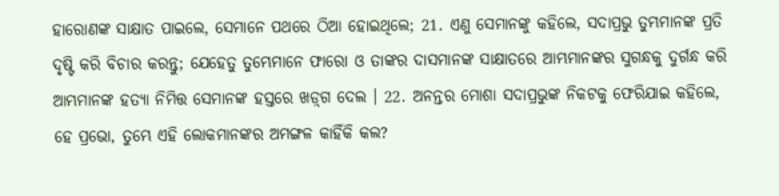ହାରୋଣଙ୍କ ସାକ୍ଷାତ ପାଇଲେ, ସେମାନେ ପଥରେ ଠିଆ ହୋଇଥିଲେ; 21. ଏଣୁ ସେମାନଙ୍କୁ କହିଲେ, ସଦାପ୍ରଭୁ ତୁମ୍ଭମାନଙ୍କ ପ୍ରତି ଦୃଷ୍ଟି କରି ବିଚାର କରନ୍ତୁ; ଯେହେତୁ ତୁମ୍ଭେମାନେ ଫାରୋ ଓ ତାଙ୍କର ଦାସମାନଙ୍କ ସାକ୍ଷାତରେ ଆମ୍ଭମାନଙ୍କର ସୁଗନ୍ଧକୁ ଦୁର୍ଗନ୍ଧ କରି ଆମ୍ଭମାନଙ୍କ ହତ୍ୟା ନିମିତ୍ତ ସେମାନଙ୍କ ହସ୍ତରେ ଖଡ଼୍‍ଗ ଦେଲ । 22. ଅନନ୍ତର ମୋଶା ସଦାପ୍ରଭୁଙ୍କ ନିକଟକୁ ଫେରିଯାଇ କହିଲେ, ହେ ପ୍ରଭୋ, ତୁମ୍ଭେ ଏହି ଲୋକମାନଙ୍କର ଅମଙ୍ଗଳ କାହିଁକି କଲ?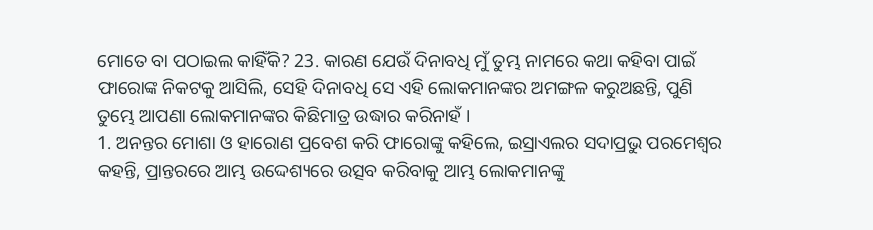ମୋତେ ବା ପଠାଇଲ କାହିଁକି? 23. କାରଣ ଯେଉଁ ଦିନାବଧି ମୁଁ ତୁମ୍ଭ ନାମରେ କଥା କହିବା ପାଇଁ ଫାରୋଙ୍କ ନିକଟକୁ ଆସିଲି, ସେହି ଦିନାବଧି ସେ ଏହି ଲୋକମାନଙ୍କର ଅମଙ୍ଗଳ କରୁଅଛନ୍ତି, ପୁଣି ତୁମ୍ଭେ ଆପଣା ଲୋକମାନଙ୍କର କିଛିମାତ୍ର ଉଦ୍ଧାର କରିନାହଁ ।
1. ଅନନ୍ତର ମୋଶା ଓ ହାରୋଣ ପ୍ରବେଶ କରି ଫାରୋଙ୍କୁ କହିଲେ, ଇସ୍ରାଏଲର ସଦାପ୍ରଭୁ ପରମେଶ୍ଵର କହନ୍ତି, ପ୍ରାନ୍ତରରେ ଆମ୍ଭ ଉଦ୍ଦେଶ୍ୟରେ ଉତ୍ସବ କରିବାକୁ ଆମ୍ଭ ଲୋକମାନଙ୍କୁ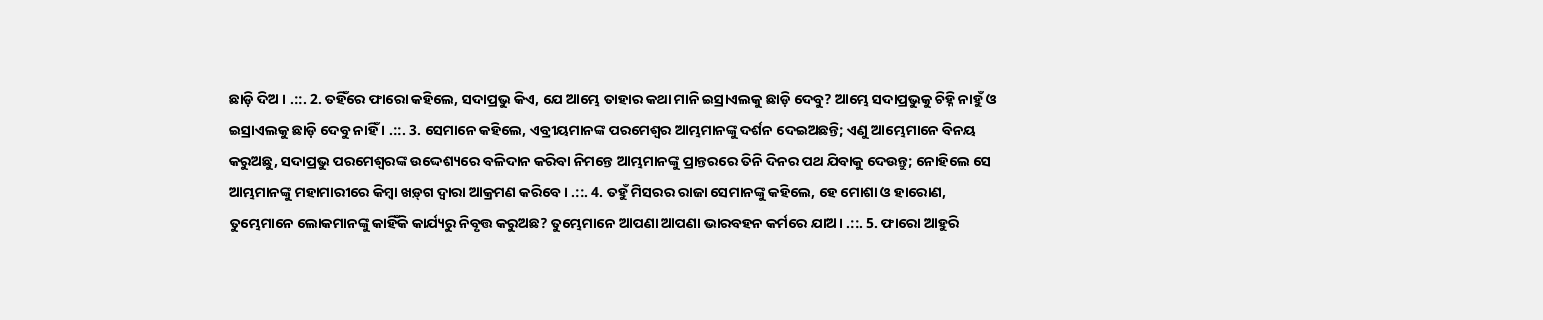ଛାଡ଼ି ଦିଅ । .::. 2. ତହିଁରେ ଫାରୋ କହିଲେ, ସଦାପ୍ରଭୁ କିଏ, ଯେ ଆମ୍ଭେ ତାହାର କଥା ମାନି ଇସ୍ରାଏଲକୁ ଛାଡ଼ି ଦେବୁ? ଆମ୍ଭେ ସଦାପ୍ରଭୁକୁ ଚିହ୍ନି ନାହୁଁ ଓ ଇସ୍ରାଏଲକୁ ଛାଡ଼ି ଦେବୁ ନାହିଁ । .::. 3. ସେମାନେ କହିଲେ, ଏବ୍ରୀୟମାନଙ୍କ ପରମେଶ୍ଵର ଆମ୍ଭମାନଙ୍କୁ ଦର୍ଶନ ଦେଇଅଛନ୍ତି; ଏଣୁ ଆମ୍ଭେମାନେ ବିନୟ କରୁଅଛୁ, ସଦାପ୍ରଭୁ ପରମେଶ୍ଵରଙ୍କ ଉଦ୍ଦେଶ୍ୟରେ ବଳିଦାନ କରିବା ନିମନ୍ତେ ଆମ୍ଭମାନଙ୍କୁ ପ୍ରାନ୍ତରରେ ତିନି ଦିନର ପଥ ଯିବାକୁ ଦେଉନ୍ତୁ; ନୋହିଲେ ସେ ଆମ୍ଭମାନଙ୍କୁ ମହାମାରୀରେ କିମ୍ଵା ଖଡ଼୍‍ଗ ଦ୍ଵାରା ଆକ୍ରମଣ କରିବେ । .::. 4. ତହୁଁ ମିସରର ରାଜା ସେମାନଙ୍କୁ କହିଲେ, ହେ ମୋଶା ଓ ହାରୋଣ, ତୁମ୍ଭେମାନେ ଲୋକମାନଙ୍କୁ କାହିଁକି କାର୍ଯ୍ୟରୁ ନିବୃତ୍ତ କରୁଅଛ? ତୁମ୍ଭେମାନେ ଆପଣା ଆପଣା ଭାରବହନ କର୍ମରେ ଯାଅ। .::. 5. ଫାରୋ ଆହୁରି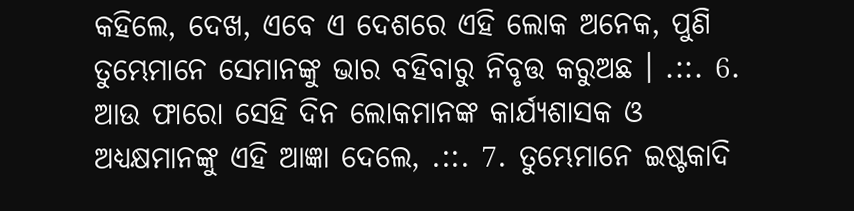କହିଲେ, ଦେଖ, ଏବେ ଏ ଦେଶରେ ଏହି ଲୋକ ଅନେକ, ପୁଣି ତୁମ୍ଭେମାନେ ସେମାନଙ୍କୁ ଭାର ବହିବାରୁ ନିବୃତ୍ତ କରୁଅଛ । .::. 6. ଆଉ ଫାରୋ ସେହି ଦିନ ଲୋକମାନଙ୍କ କାର୍ଯ୍ୟଶାସକ ଓ ଅଧ୍ୟକ୍ଷମାନଙ୍କୁ ଏହି ଆଜ୍ଞା ଦେଲେ, .::. 7. ତୁମ୍ଭେମାନେ ଇଷ୍ଟକାଦି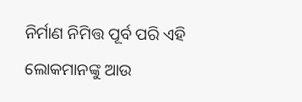ନିର୍ମାଣ ନିମିତ୍ତ ପୂର୍ବ ପରି ଏହି ଲୋକମାନଙ୍କୁ ଆଉ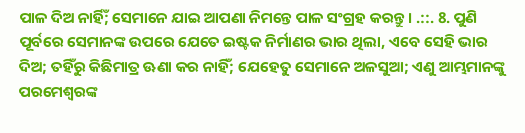ପାଳ ଦିଅ ନାର୍ହିଁ; ସେମାନେ ଯାଇ ଆପଣା ନିମନ୍ତେ ପାଳ ସଂଗ୍ରହ କରନ୍ତୁ । .::. 8. ପୁଣି ପୂର୍ବରେ ସେମାନଙ୍କ ଉପରେ ଯେତେ ଇଷ୍ଟକ ନିର୍ମାଣର ଭାର ଥିଲା, ଏବେ ସେହି ଭାର ଦିଅ; ତହିଁରୁ କିଛିମାତ୍ର ଊଣା କର ନାହିଁ; ଯେହେତୁ ସେମାନେ ଅଳସୁଆ; ଏଣୁ ଆମ୍ଭମାନଙ୍କୁ ପରମେଶ୍ଵରଙ୍କ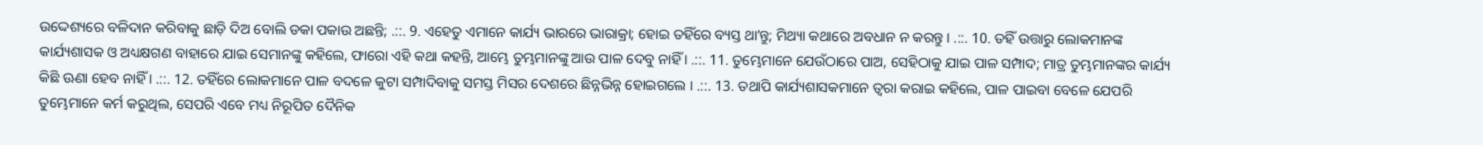ଉଦ୍ଦେଶ୍ୟରେ ବଳିଦାନ କରିବାକୁ ଛାଡ଼ି ଦିଅ ବୋଲି ଡକା ପକାଉ ଅଛନ୍ତି; .::. 9. ଏହେତୁ ଏମାନେ କାର୍ଯ୍ୟ ଭାରରେ ଭାରାକ୍ରା; ହୋଇ ତହିଁରେ ବ୍ୟସ୍ତ ଥାʼନ୍ତୁ; ମିଥ୍ୟା କଥାରେ ଅବଧାନ ନ କରନ୍ତୁ । .::. 10. ତହିଁ ଉତ୍ତାରୁ ଲୋକମାନଙ୍କ କାର୍ଯ୍ୟଶାସକ ଓ ଅଧ୍ୟକ୍ଷଗଣ ବାହାରେ ଯାଇ ସେମାନଙ୍କୁ କହିଲେ, ଫାରୋ ଏହି କଥା କହନ୍ତି, ଆମ୍ଭେ ତୁମ୍ଭମାନଙ୍କୁ ଆଉ ପାଳ ଦେବୁ ନାହିଁ । .::. 11. ତୁମ୍ଭେମାନେ ଯେଉଁଠାରେ ପାଅ, ସେହିଠାକୁ ଯାଇ ପାଳ ସମ୍ପାଦ; ମାତ୍ର ତୁମ୍ଭମାନଙ୍କର କାର୍ଯ୍ୟ କିଛି ଊଣା ହେବ ନାହିଁ । .::. 12. ତହିଁରେ ଲୋକମାନେ ପାଳ ବଦଳେ କୁଟା ସମ୍ପାଦିବାକୁ ସମସ୍ତ ମିସର ଦେଶରେ ଛିନ୍ନଭିନ୍ନ ହୋଇଗଲେ । .::. 13. ତଥାପି କାର୍ଯ୍ୟଶାସକମାନେ ତ୍ଵରା କରାଇ କହିଲେ, ପାଳ ପାଇବା ବେଳେ ଯେପରି ତୁମ୍ଭେମାନେ କର୍ମ କରୁଥିଲ, ସେପରି ଏବେ ମଧ୍ୟ ନିରୂପିତ ଦୈନିକ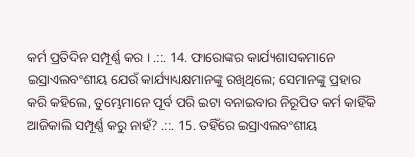କର୍ମ ପ୍ରତିଦିନ ସମ୍ପୂର୍ଣ୍ଣ କର । .::. 14. ଫାରୋଙ୍କର କାର୍ଯ୍ୟଶାସକମାନେ ଇସ୍ରାଏଲବଂଶୀୟ ଯେଉଁ କାର୍ଯ୍ୟାଧ୍ୟକ୍ଷମାନଙ୍କୁ ରଖିଥିଲେ; ସେମାନଙ୍କୁ ପ୍ରହାର କରି କହିଲେ, ତୁମ୍ଭେମାନେ ପୂର୍ବ ପରି ଇଟା ବନାଇବାର ନିରୂପିତ କର୍ମ କାହିଁକି ଆଜିକାଲି ସମ୍ପୂର୍ଣ୍ଣ କରୁ ନାହଁ? .::. 15. ତହିଁରେ ଇସ୍ରାଏଲବଂଶୀୟ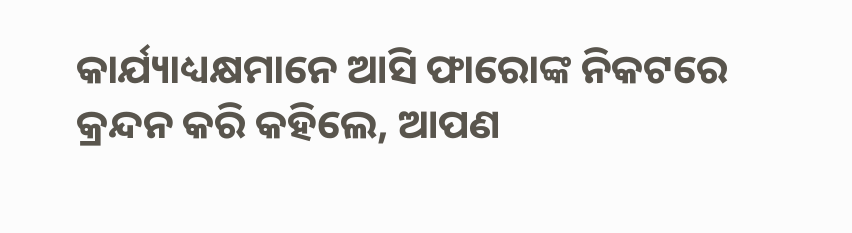କାର୍ଯ୍ୟାଧ୍ୟକ୍ଷମାନେ ଆସି ଫାରୋଙ୍କ ନିକଟରେ କ୍ରନ୍ଦନ କରି କହିଲେ, ଆପଣ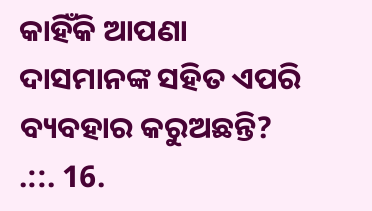କାହିଁକି ଆପଣା ଦାସମାନଙ୍କ ସହିତ ଏପରି ବ୍ୟବହାର କରୁଅଛନ୍ତି? .::. 16.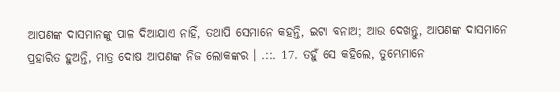ଆପଣଙ୍କ ଦାସମାନଙ୍କୁ ପାଳ ଦିଆଯାଏ ନାହିଁ, ତଥାପି ସେମାନେ କହନ୍ତି, ଇଟା ବନାଅ; ଆଉ ଦେଖନ୍ତୁ, ଆପଣଙ୍କ ଦାସମାନେ ପ୍ରହାରିତ ହୁଅନ୍ତି, ମାତ୍ର ଦୋଷ ଆପଣଙ୍କ ନିଜ ଲୋକଙ୍କର । .::. 17. ତହୁଁ ସେ କହିଲେ, ତୁମ୍ଭେମାନେ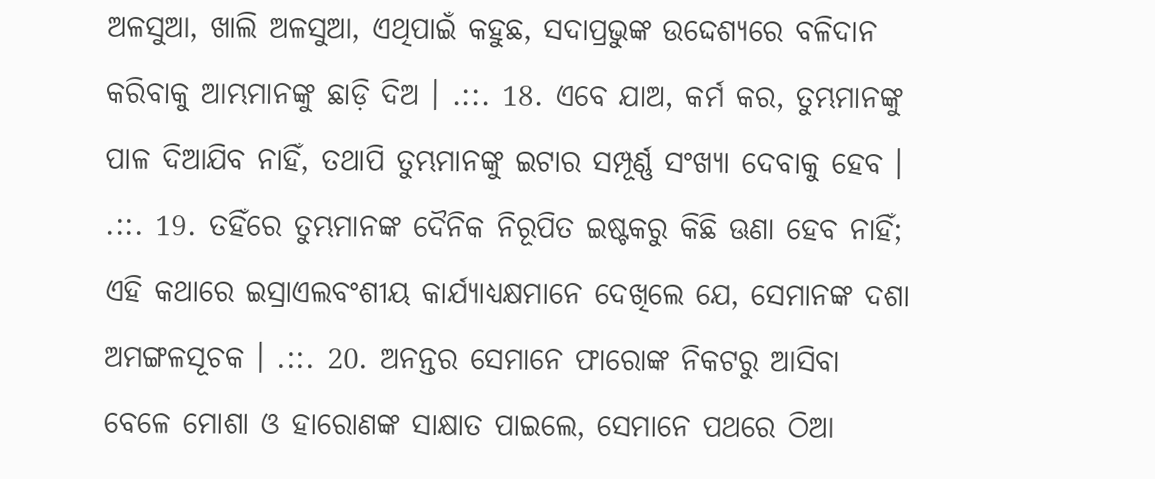ଅଳସୁଆ, ଖାଲି ଅଳସୁଆ, ଏଥିପାଇଁ କହୁଛ, ସଦାପ୍ରଭୁଙ୍କ ଉଦ୍ଦେଶ୍ୟରେ ବଳିଦାନ କରିବାକୁ ଆମ୍ଭମାନଙ୍କୁ ଛାଡ଼ି ଦିଅ । .::. 18. ଏବେ ଯାଅ, କର୍ମ କର, ତୁମ୍ଭମାନଙ୍କୁ ପାଳ ଦିଆଯିବ ନାହିଁ, ତଥାପି ତୁମ୍ଭମାନଙ୍କୁ ଇଟାର ସମ୍ପୂର୍ଣ୍ଣ ସଂଖ୍ୟା ଦେବାକୁ ହେବ । .::. 19. ତହିଁରେ ତୁମ୍ଭମାନଙ୍କ ଦୈନିକ ନିରୂପିତ ଇଷ୍ଟକରୁ କିଛି ଊଣା ହେବ ନାହିଁ; ଏହି କଥାରେ ଇସ୍ରାଏଲବଂଶୀୟ କାର୍ଯ୍ୟାଧ୍ୟକ୍ଷମାନେ ଦେଖିଲେ ଯେ, ସେମାନଙ୍କ ଦଶା ଅମଙ୍ଗଳସୂଚକ । .::. 20. ଅନନ୍ତର ସେମାନେ ଫାରୋଙ୍କ ନିକଟରୁ ଆସିବା ବେଳେ ମୋଶା ଓ ହାରୋଣଙ୍କ ସାକ୍ଷାତ ପାଇଲେ, ସେମାନେ ପଥରେ ଠିଆ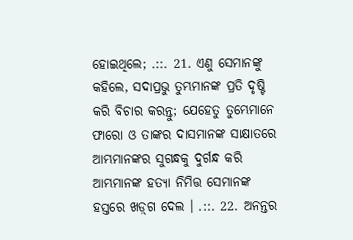ହୋଇଥିଲେ; .::. 21. ଏଣୁ ସେମାନଙ୍କୁ କହିଲେ, ସଦାପ୍ରଭୁ ତୁମ୍ଭମାନଙ୍କ ପ୍ରତି ଦୃଷ୍ଟି କରି ବିଚାର କରନ୍ତୁ; ଯେହେତୁ ତୁମ୍ଭେମାନେ ଫାରୋ ଓ ତାଙ୍କର ଦାସମାନଙ୍କ ସାକ୍ଷାତରେ ଆମ୍ଭମାନଙ୍କର ସୁଗନ୍ଧକୁ ଦୁର୍ଗନ୍ଧ କରି ଆମ୍ଭମାନଙ୍କ ହତ୍ୟା ନିମିତ୍ତ ସେମାନଙ୍କ ହସ୍ତରେ ଖଡ଼୍‍ଗ ଦେଲ । .::. 22. ଅନନ୍ତର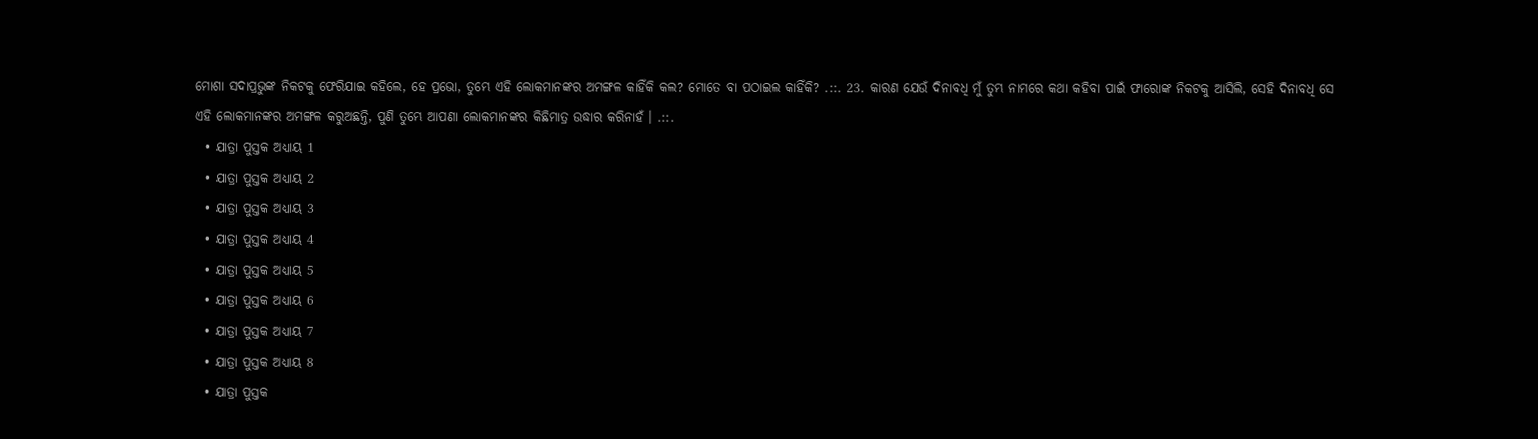ମୋଶା ସଦାପ୍ରଭୁଙ୍କ ନିକଟକୁ ଫେରିଯାଇ କହିଲେ, ହେ ପ୍ରଭୋ, ତୁମ୍ଭେ ଏହି ଲୋକମାନଙ୍କର ଅମଙ୍ଗଳ କାହିଁକି କଲ? ମୋତେ ବା ପଠାଇଲ କାହିଁକି? .::. 23. କାରଣ ଯେଉଁ ଦିନାବଧି ମୁଁ ତୁମ୍ଭ ନାମରେ କଥା କହିବା ପାଇଁ ଫାରୋଙ୍କ ନିକଟକୁ ଆସିଲି, ସେହି ଦିନାବଧି ସେ ଏହି ଲୋକମାନଙ୍କର ଅମଙ୍ଗଳ କରୁଅଛନ୍ତି, ପୁଣି ତୁମ୍ଭେ ଆପଣା ଲୋକମାନଙ୍କର କିଛିମାତ୍ର ଉଦ୍ଧାର କରିନାହଁ । .::.
  • ଯାତ୍ରା ପୁସ୍ତକ ଅଧ୍ୟାୟ 1
  • ଯାତ୍ରା ପୁସ୍ତକ ଅଧ୍ୟାୟ 2
  • ଯାତ୍ରା ପୁସ୍ତକ ଅଧ୍ୟାୟ 3
  • ଯାତ୍ରା ପୁସ୍ତକ ଅଧ୍ୟାୟ 4
  • ଯାତ୍ରା ପୁସ୍ତକ ଅଧ୍ୟାୟ 5
  • ଯାତ୍ରା ପୁସ୍ତକ ଅଧ୍ୟାୟ 6
  • ଯାତ୍ରା ପୁସ୍ତକ ଅଧ୍ୟାୟ 7
  • ଯାତ୍ରା ପୁସ୍ତକ ଅଧ୍ୟାୟ 8
  • ଯାତ୍ରା ପୁସ୍ତକ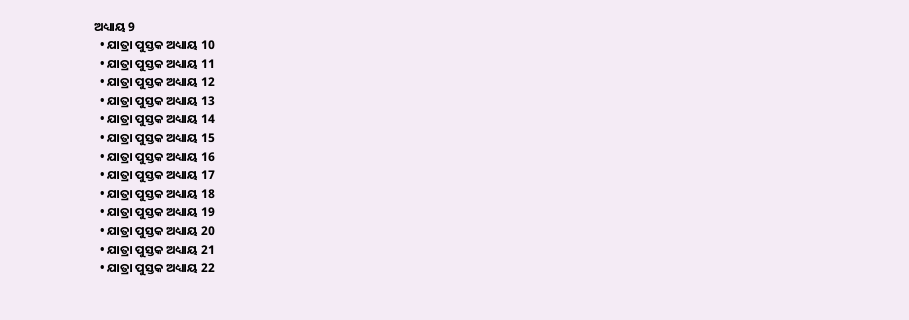ଅଧ୍ୟାୟ 9
  • ଯାତ୍ରା ପୁସ୍ତକ ଅଧ୍ୟାୟ 10
  • ଯାତ୍ରା ପୁସ୍ତକ ଅଧ୍ୟାୟ 11
  • ଯାତ୍ରା ପୁସ୍ତକ ଅଧ୍ୟାୟ 12
  • ଯାତ୍ରା ପୁସ୍ତକ ଅଧ୍ୟାୟ 13
  • ଯାତ୍ରା ପୁସ୍ତକ ଅଧ୍ୟାୟ 14
  • ଯାତ୍ରା ପୁସ୍ତକ ଅଧ୍ୟାୟ 15
  • ଯାତ୍ରା ପୁସ୍ତକ ଅଧ୍ୟାୟ 16
  • ଯାତ୍ରା ପୁସ୍ତକ ଅଧ୍ୟାୟ 17
  • ଯାତ୍ରା ପୁସ୍ତକ ଅଧ୍ୟାୟ 18
  • ଯାତ୍ରା ପୁସ୍ତକ ଅଧ୍ୟାୟ 19
  • ଯାତ୍ରା ପୁସ୍ତକ ଅଧ୍ୟାୟ 20
  • ଯାତ୍ରା ପୁସ୍ତକ ଅଧ୍ୟାୟ 21
  • ଯାତ୍ରା ପୁସ୍ତକ ଅଧ୍ୟାୟ 22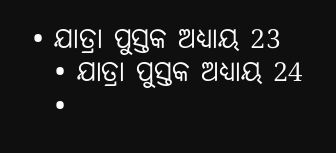• ଯାତ୍ରା ପୁସ୍ତକ ଅଧ୍ୟାୟ 23
  • ଯାତ୍ରା ପୁସ୍ତକ ଅଧ୍ୟାୟ 24
  •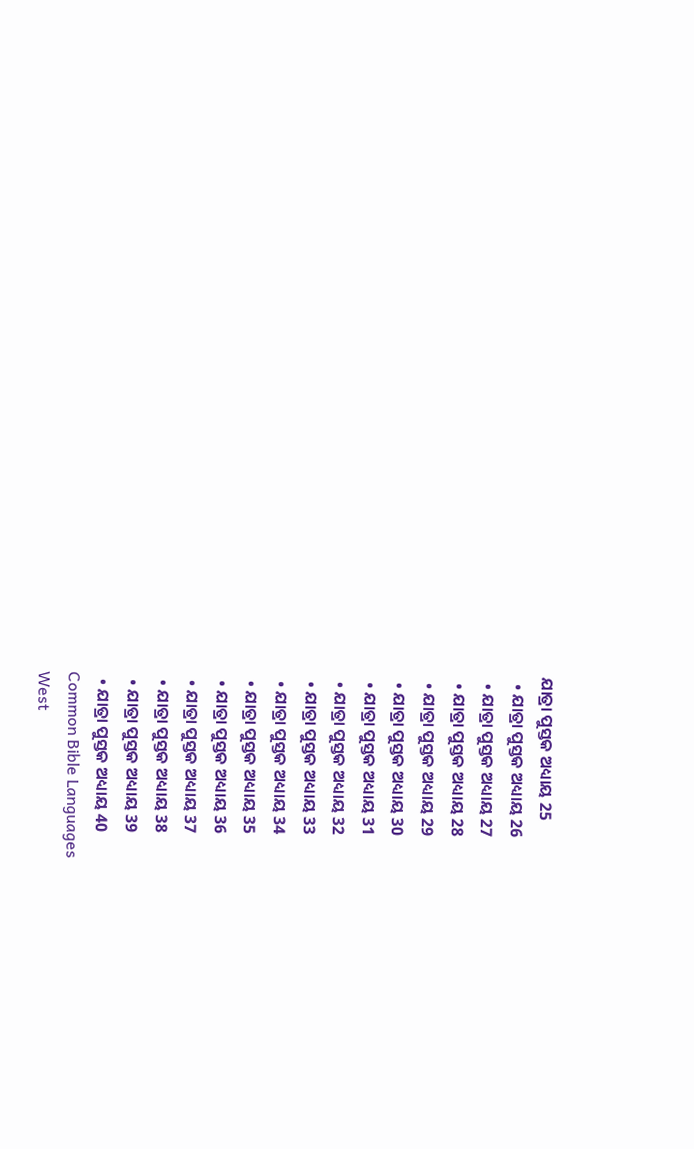ଯାତ୍ରା ପୁସ୍ତକ ଅଧ୍ୟାୟ 25
  • ଯାତ୍ରା ପୁସ୍ତକ ଅଧ୍ୟାୟ 26
  • ଯାତ୍ରା ପୁସ୍ତକ ଅଧ୍ୟାୟ 27
  • ଯାତ୍ରା ପୁସ୍ତକ ଅଧ୍ୟାୟ 28
  • ଯାତ୍ରା ପୁସ୍ତକ ଅଧ୍ୟାୟ 29
  • ଯାତ୍ରା ପୁସ୍ତକ ଅଧ୍ୟାୟ 30
  • ଯାତ୍ରା ପୁସ୍ତକ ଅଧ୍ୟାୟ 31
  • ଯାତ୍ରା ପୁସ୍ତକ ଅଧ୍ୟାୟ 32
  • ଯାତ୍ରା ପୁସ୍ତକ ଅଧ୍ୟାୟ 33
  • ଯାତ୍ରା ପୁସ୍ତକ ଅଧ୍ୟାୟ 34
  • ଯାତ୍ରା ପୁସ୍ତକ ଅଧ୍ୟାୟ 35
  • ଯାତ୍ରା ପୁସ୍ତକ ଅଧ୍ୟାୟ 36
  • ଯାତ୍ରା ପୁସ୍ତକ ଅଧ୍ୟାୟ 37
  • ଯାତ୍ରା ପୁସ୍ତକ ଅଧ୍ୟାୟ 38
  • ଯାତ୍ରା ପୁସ୍ତକ ଅଧ୍ୟାୟ 39
  • ଯାତ୍ରା ପୁସ୍ତକ ଅଧ୍ୟାୟ 40
Common Bible Languages
West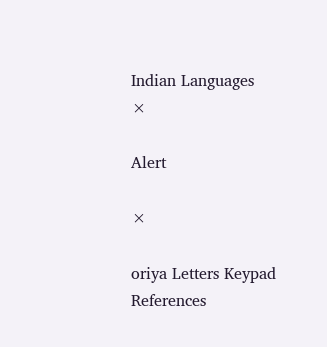Indian Languages
×

Alert

×

oriya Letters Keypad References